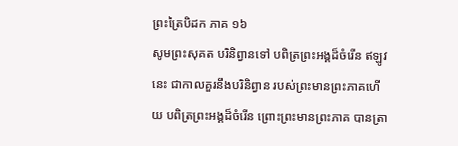ព្រះត្រៃបិដក ភាគ ១៦
សូមព្រះសុគត បរិនិព្វានទៅ បពិត្រព្រះអង្គដ៏ចំរើន ឥឡូវនេះ ជាកាលគួរនឹងបរិនិព្វាន របស់ព្រះមានព្រះភាគហើយ បពិត្រព្រះអង្គដ៏ចំរើន ព្រោះព្រះមានព្រះភាគ បានត្រា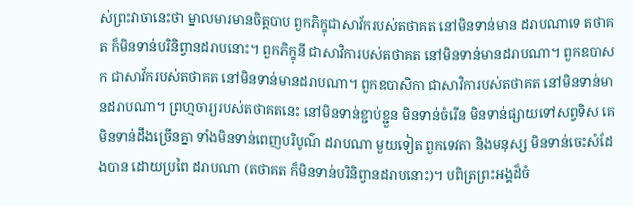ស់ព្រះវាចានេះថា ម្នាលមារមានចិត្តបាប ពួកភិក្ខុជាសាវ័ករបស់តថាគត នៅមិនទាន់មាន ដរាបណាទេ តថាគត ក៏មិនទាន់បរិនិព្វានដរាបនោះ។ ពួកភិក្ខុនី ជាសាវិការបស់តថាគត នៅមិនទាន់មានដរាបណា។ ពួកឧបាសក ជាសាវ័ករបស់តថាគត នៅមិនទាន់មានដរាបណា។ ពួកឧបាសិកា ជាសាវិការបស់តថាគត នៅមិនទាន់មានដរាបណា។ ព្រហ្មចារ្យរបស់តថាគតនេះ នៅមិនទាន់ខ្ជាប់ខ្ជួន មិនទាន់ចំរើន មិនទាន់ផ្សាយទៅសព្វទិស គេមិនទាន់ដឹងច្រើនគ្នា ទាំងមិនទាន់ពេញបរិបូណ៌ ដរាបណា មួយទៀត ពួកទេវតា និងមនុស្ស មិនទាន់ចេះសំដែងបាន ដោយប្រពៃ ដរាបណា (តថាគត ក៏មិនទាន់បរិនិព្វានដរាបនោះ)។ បពិត្រព្រះអង្គដ៏ចំ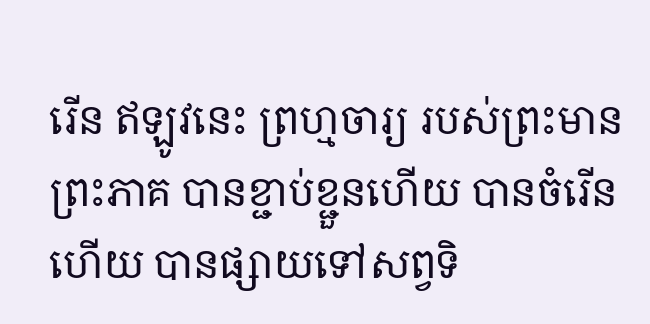រើន ឥឡូវនេះ ព្រហ្មចារ្យ របស់ព្រះមានព្រះភាគ បានខ្ជាប់ខ្ជួនហើយ បានចំរើនហើយ បានផ្សាយទៅសព្វទិ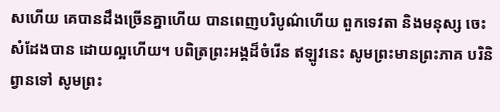សហើយ គេបានដឹងច្រើនគ្នាហើយ បានពេញបរិបូណ៌ហើយ ពួកទេវតា និងមនុស្ស ចេះសំដែងបាន ដោយល្អហើយ។ បពិត្រព្រះអង្គដ៏ចំរើន ឥឡូវនេះ សូមព្រះមានព្រះភាគ បរិនិព្វានទៅ សូមព្រះ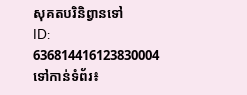សុគតបរិនិព្វានទៅ
ID: 636814416123830004
ទៅកាន់ទំព័រ៖